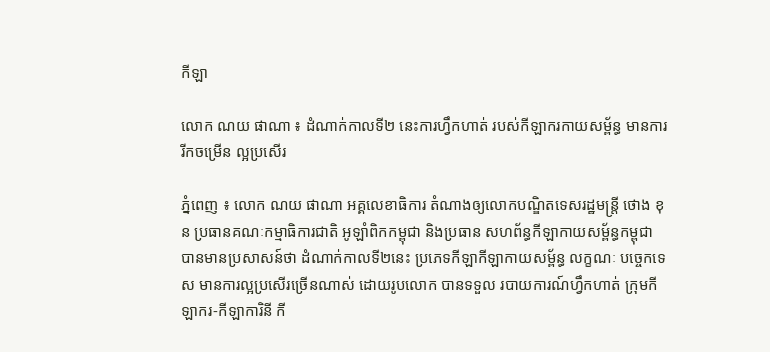កីឡា

លោក ណយ ផាណា ៖ ដំណាក់កាលទី២ នេះការហ្វឹកហាត់ របស់កីឡាករកាយសម្ព័ន្ធ មានការរីកចម្រើន ល្អប្រសើរ

ភ្នំពេញ ៖ លោក ណយ ផាណា អគ្គលេខាធិការ តំណាងឲ្យលោកបណ្ឌិតទេសរដ្ឋមន្ត្រី ថោង ខុន ប្រធានគណៈកម្មាធិការជាតិ អូឡាំពិកកម្ពុជា និងប្រធាន សហព័ន្ធកីឡាកាយសម្ព័ន្ធកម្ពុជា បានមានប្រសាសន៍ថា ដំណាក់កាលទី២នេះ ប្រភេទកីឡាកីឡាកាយសម្ព័ន្ធ លក្ខណៈ បច្ចេកទេស មានការល្អប្រសើរច្រើនណាស់ ដោយរូបលោក បានទទួល របាយការណ៍ហ្វឹកហាត់ ក្រុមកីឡាករ-កីឡាការិនី កី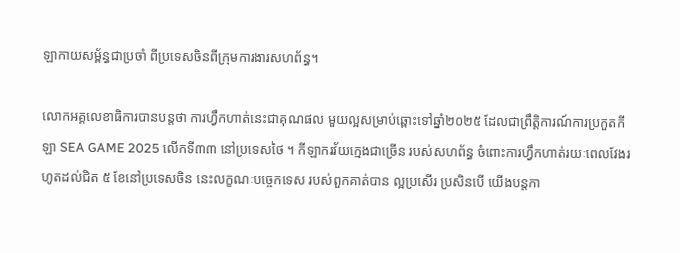ឡាកាយសម្ព័ន្ធជាប្រចាំ ពីប្រទេសចិនពីក្រុមការងារសហព័ន្ធ។

លោកអគ្គលេខាធិការបានបន្តថា ការហ្វឹកហាត់នេះជាគុណផល មួយល្អសម្រាប់ឆ្ពោះទៅឆ្នាំ២០២៥ ដែលជាព្រឹត្តិការណ៍ការប្រកួតកីឡា SEA GAME 2025 លើកទី៣៣ នៅប្រទេសថៃ ។ កីឡាករវ័យក្មេងជាច្រើន របស់សហព័ន្ធ ចំពោះការហ្វឹកហាត់រយៈពេលវែងរហូតដល់ជិត ៥ ខែនៅប្រទេសចិន នេះលក្ខណៈបច្ចេកទេស របស់ពួកគាត់បាន ល្អប្រសើរ ប្រសិនបើ យើងបន្តកា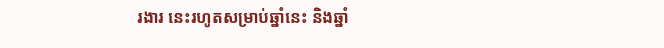រងារ នេះរហូតសម្រាប់ឆ្នាំនេះ និងឆ្នាំ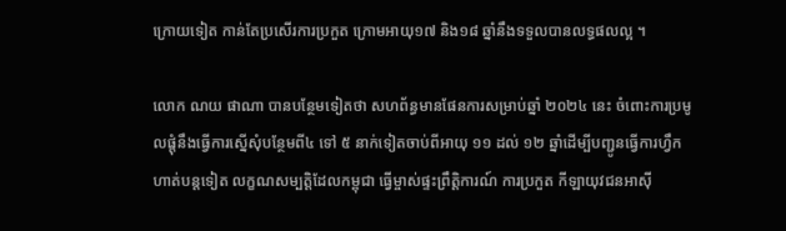ក្រោយទៀត កាន់តែប្រសើរការប្រកួត ក្រោមអាយុ១៧ និង១៨ ឆ្នាំនឹងទទួលបានលទ្ធផលល្អ ។

លោក ណយ ផាណា បានបន្ថែមទៀតថា សហព័ន្ធមានផែនការសម្រាប់ឆ្នាំ ២០២៤ នេះ ចំពោះការប្រមូលផ្តុំនឹងធ្វើការស្នើសុំបន្ថែមពី៤ ទៅ ៥ នាក់ទៀតចាប់ពីអាយុ ១១ ដល់ ១២ ឆ្នាំដើម្បីបញ្ជូនធ្វើការហ្វឹកហាត់បន្តទៀត លក្ខណសម្បតិ្តដែលកម្ពុជា ធ្វើម្ចាស់ផ្ទះព្រឹត្តិការណ៍ ការប្រកួត កីឡាយុវជនអាស៊ី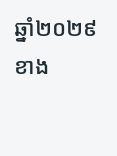ឆ្នាំ២០២៩ខាង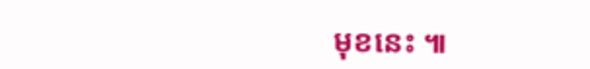មុខនេះ ៕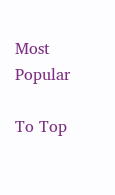Most Popular

To Top